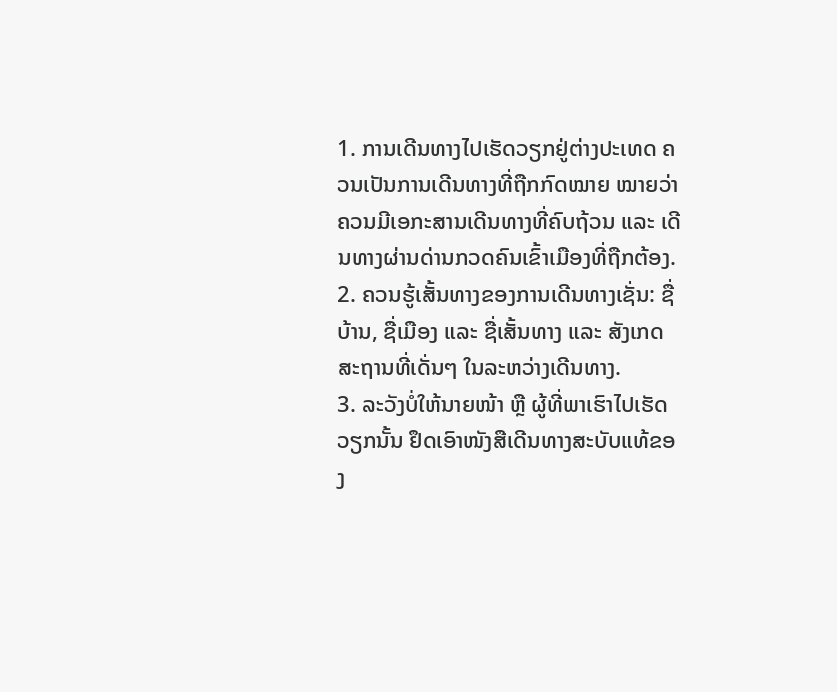1. ການເດີນທາງໄປເຮັດວຽກຢູ່ຕ່າງປະເທດ ຄວນເປັນການເດີນທາງທີ່ຖືກກົດໝາຍ ໝາຍວ່າ ຄວນມີເອກະສານເດີນທາງທີ່ຄົບຖ້ວນ ແລະ ເດີນທາງຜ່ານດ່ານກວດຄົນເຂົ້າເມືອງທີ່ຖືກຕ້ອງ.
2. ຄວນຮູ້ເສັ້ນທາງຂອງການເດີນທາງເຊັ່ນ: ຊື່ບ້ານ, ຊື່ເມືອງ ແລະ ຊື່ເສັ້ນທາງ ແລະ ສັງເກດ ສະຖານທີ່ເດັ່ນໆ ໃນລະຫວ່າງເດີນທາງ.
3. ລະວັງບໍ່ໃຫ້ນາຍໜ້າ ຫຼື ຜູ້ທີ່ພາເຮົາໄປເຮັດວຽກນັ້ນ ຢຶດເອົາໜັງສືເດີນທາງສະບັບແທ້ຂອງ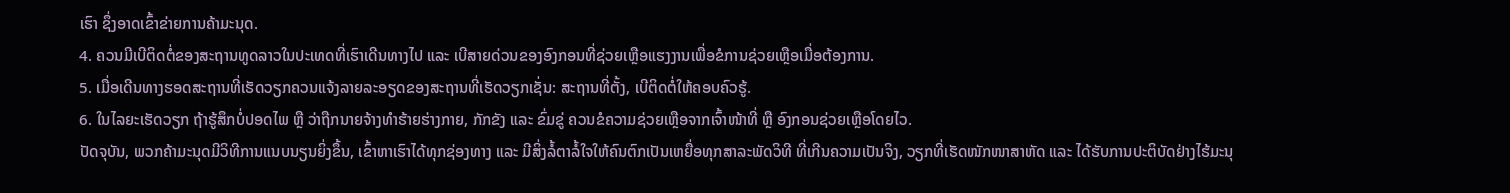ເຮົາ ຊຶ່ງອາດເຂົ້າຂ່າຍການຄ້າມະນຸດ.
4. ຄວນມີເບີຕິດຕໍ່ຂອງສະຖານທູດລາວໃນປະເທດທີ່ເຮົາເດີນທາງໄປ ແລະ ເບີສາຍດ່ວນຂອງອົງກອນທີ່ຊ່ວຍເຫຼືອແຮງງານເພື່ອຂໍການຊ່ວຍເຫຼືອເມື່ອຕ້ອງການ.
5. ເມື່ອເດີນທາງຮອດສະຖານທີ່ເຮັດວຽກຄວນແຈ້ງລາຍລະອຽດຂອງສະຖານທີ່ເຮັດວຽກເຊັ່ນ: ສະຖານທີ່ຕັ້ງ, ເບີຕິດຕໍ່ໃຫ້ຄອບຄົວຮູ້.
6. ໃນໄລຍະເຮັດວຽກ ຖ້າຮູ້ສຶກບໍ່ປອດໄພ ຫຼື ວ່າຖືກນາຍຈ້າງທຳຮ້າຍຮ່າງກາຍ, ກັກຂັງ ແລະ ຂົ່ມຂູ່ ຄວນຂໍຄວາມຊ່ວຍເຫຼືອຈາກເຈົ້າໜ້າທີ່ ຫຼື ອົງກອນຊ່ວຍເຫຼືອໂດຍໄວ.
ປັດຈຸບັນ, ພວກຄ້າມະນຸດມີວິທີການແນບນຽນຍິ່ງຂຶ້ນ, ເຂົ້າຫາເຮົາໄດ້ທຸກຊ່ອງທາງ ແລະ ມີສິ່ງລໍ້ຕາລໍ້ໃຈໃຫ້ຄົນຕົກເປັນເຫຍື່ອທຸກສາລະພັດວິທີ ທີ່ເກີນຄວາມເປັນຈິງ, ວຽກທີ່ເຮັດໜັກໜາສາຫັດ ແລະ ໄດ້ຮັບການປະຕິບັດຢ່າງໄຮ້ມະນຸ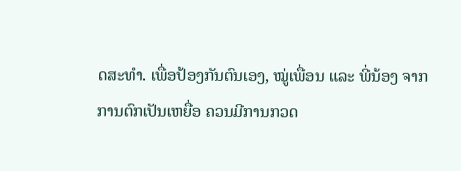ດສະທຳ. ເພື່ອປ້ອງກັນຕົນເອງ, ໝູ່ເພື່ອນ ແລະ ພີ່ນ້ອງ ຈາກການຕົກເປັນເຫຍື່ອ ຄວນມີການກວດ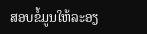ສອບຂໍ້ມູນໃຫ້ລະອຽ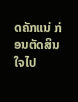ດຄັກແນ່ ກ່ອນຕັດສິນໃຈໄປ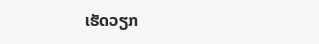ເຮັດວຽກ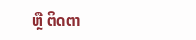ຫຼື ຕິດຕາ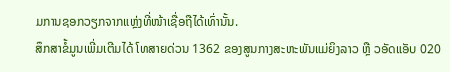ມການຊອກວຽກຈາກແຫຼ່ງທີ່ໜ້າເຊື່ອຖືໄດ້ເທົ່ານັ້ນ.
ສຶກສາຂໍ້ມູນເພີ່ມເຕີມໄດ້ ໂທສາຍດ່ວນ 1362 ຂອງສູນກາງສະຫະພັນແມ່ຍິງລາວ ຫຼື ວອັດແອັບ 020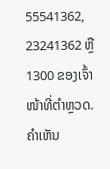55541362, 23241362 ຫຼື 1300 ຂອງເຈົ້າໜ້າທີ່ຕຳຫຼວດ.
ຄໍາເຫັນ